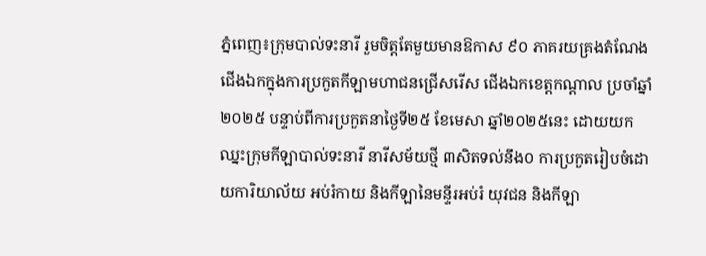ភ្នំពេញ៖ក្រុមបាល់ទះនារី រួមចិត្តតែមួយមានឱកាស ៩០ ភាគរយគ្រងតំណែងជើងឯកក្នុងការប្រកួតកីឡាមហាជនជ្រើសរើស ជើងឯកខេត្តកណ្តាល ប្រចាំឆ្នាំ២០២៥ បន្ទាប់ពីការប្រកួតនាថ្ងៃទី២៥ ខែមេសា ឆ្នាំ២០២៥នេះ ដោយយកឈ្នះក្រុមកីឡាបាល់ទះនារី នារីសម័យថ្មី ៣សិតទល់នឹង០ ការប្រកួតរៀបចំដោយការិយាល័យ អប់រំកាយ និងកីឡានៃមន្ទីរអប់រំ យុវជន និងកីឡា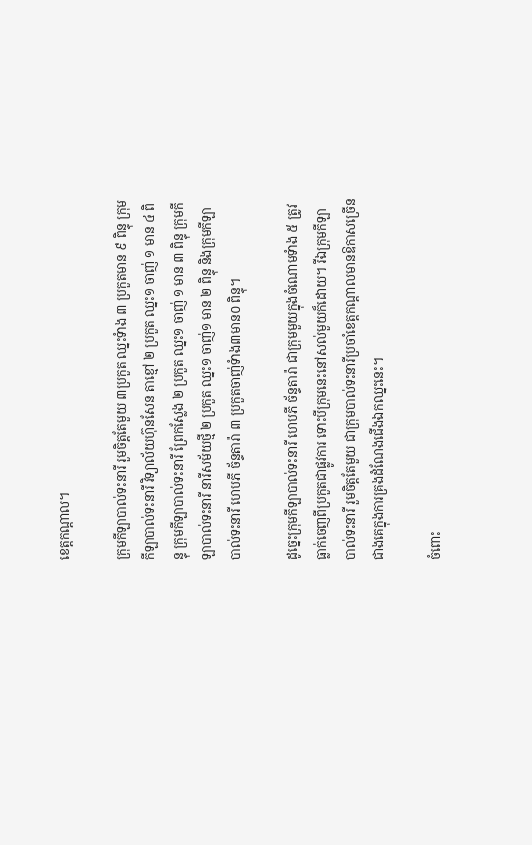ខេត្តកណ្តាល។

ក្រុមកីឡាបាល់ទះនារី រួមចិត្តតែមួយ ៣ប្រកួត ឈ្នះទំាង ៣ ប្រកួតមាន ៩ ពិន្ទុ ក្រុមកីឡាបាល់ទះនារី វិទ្យាល័យហ៊ុនសែន តាខ្មៅ ២ ប្រកួត ឈ្នះ១ ចាញ់ ១ មាន ៤ ពិន្ទុ ក្រុមកីឡាបាល់ទះនារី ព្រែកស្លែង ២ ប្រកួត ឈ្នះ១ ចាញ់ ១ មាន ៣ ពិន្ទុ ក្រុមកីឡាបាល់ទះនារី នារីសម័យថ្មី ២ ប្រកួត ឈ្នះ១ ចាញ់១ មាន ២ ពិន្ទុ និងក្រុមកីឡាបាល់ទះនារី ហេបភី ច័ន្ទតារ៉ា ៣ ប្រកួតចាញ់ទំាង៣មាន០ ពិន្ទុ។

ដូច្នេះក្រុមកីឡាបាល់ទះនារី ហេបភី ច័ន្ទតារ៉ា ជាក្រុមមួយក្នុងចំណោមទំាង ៥ ត្រូវធ្លាក់ចេញពីប្រកួតជាផ្លូវការ ទោះបីក្រុមនេះនៅសល់មួយក៏ដោយ។ រីឯក្រុមកីឡាបាល់ទះនារី រួមចិត្តតែមួយ ជាក្រុមបាល់ទះនារីប្រចាំខេត្តកណ្តាលមានឱកាសច្រើនជាងគេក្នុងការគ្រងដំណែងជើងឯកឈ្នះនេះ។

ចំពោះ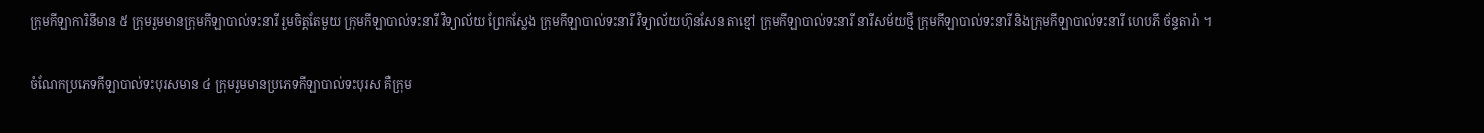ក្រុមកីឡាការិនីមាន ៥ ក្រុមរួមមានក្រុមកីឡាបាល់ទះនារី រួមចិត្តតែមួយ ក្រុមកីឡាបាល់ទះនារី វិទ្យាល័យ ព្រែកស្លែង ក្រុមកីឡាបាល់ទះនារី វិទ្យាល័យហ៊ុនសែន តាខ្មៅ ក្រុមកីឡាបាល់ទះនារី នារីសម័យថ្មី ក្រុមកីឡាបាល់ទះនារី និងក្រុមកីឡាបាល់ទះនារី ហេបភី ច័ន្ទតារ៉ា ។

ចំណែកប្រភេទកីឡាបាល់ទះបុរសមាន ៤ ក្រុមរួមមានប្រភេទកីឡាបាល់ទះបុរស គឺក្រុម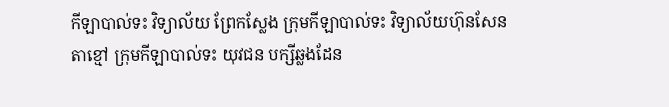កីឡាបាល់ទះ វិទ្យាល័យ ព្រែកស្លែង ក្រុមកីឡាបាល់ទះ វិទ្យាល័យហ៊ុនសែន តាខ្មៅ ក្រុមកីឡាបាល់ទះ យុវជន បក្សីឆ្លងដែន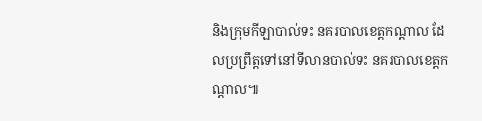និងក្រុមកីឡាបាល់ទះ នគរបាលខេត្តកណ្តាល ដែលប្រព្រឹត្តទៅនៅទីលានបាល់ទះ នគរបាលខេត្តកណ្តាល៕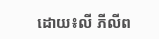ដោយ៖លី ភីលីព